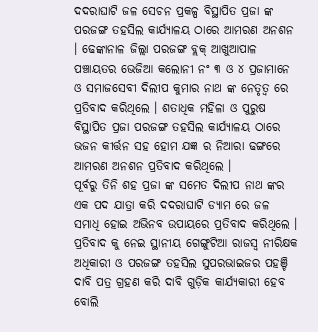ଦଦରାଘାଟି ଜଳ ସେଚନ ପ୍ରକଳ୍ପ ବିସ୍ଥାପିତ ପ୍ରଜା ଙ୍କ ପରଜଙ୍ଗ ତହସିଲ କାର୍ଯ୍ୟାଳୟ ଠାରେ ଆମରଣ ଅନଶନ । ଢେଙ୍କାନାଳ ଜିଲ୍ଲା ପରଜଙ୍ଗ ବ୍ଲକ୍ ଆଖୁଆପାଳ ପଞ୍ଚାୟତର ଭେଜିଆ କଲୋନୀ ନଂ ୩ ଓ ୪ ପ୍ରଜାମାନେ ଓ ସମାଜସେବୀ ଦିଲୀପ କୁମାର ନାଥ ଙ୍କ ନେତୃତ୍ୱ ରେ ପ୍ରତିବାଦ କରିଥିଲେ । ଶତାଧିକ ମହିଳା ଓ ପୁରୁଷ ବିସ୍ଥାପିତ ପ୍ରଜା ପରଜଙ୍ଗ ତହସିଲ କାର୍ଯ୍ୟାଳୟ ଠାରେ ଭଜନ କୀର୍ତ୍ତନ ସହ ହୋମ ଯଜ୍ଞ ର ନିଆରା ଢଙ୍ଗରେ ଆମରଣ ଅନଶନ ପ୍ରତିବାଦ କରିଥିଲେ ।
ପୂର୍ବରୁ ତିନି ଶହ ପ୍ରଜା ଙ୍କ ସମେତ ଦିଲୀପ ନାଥ ଙ୍କର ଏକ ପଦ ଯାତ୍ରା କରି ଦଦରାଘାଟି ଡ୍ୟାମ ରେ ଜଳ ସମାଧି ହୋଇ ଅଭିନବ ଉପାୟରେ ପ୍ରତିବାଦ କରିଥିଲେ । ପ୍ରତିବାଦ କୁ ନେଇ ସ୍ଥାନୀୟ ଗେଙ୍ଗୁଟିଆ ରାଜସ୍ବ ନୀରିକ୍ଷକ ଅଧିକାରୀ ଓ ପରଜଙ୍ଗ ତହସିଲ ସୁପରଭାଇଜର ପହଞ୍ଚି ଦାବି ପତ୍ର ଗ୍ରହଣ କରି ଦାବି ଗୁଡ଼ିକ କାର୍ଯ୍ୟକାରୀ ହେବ ବୋଲି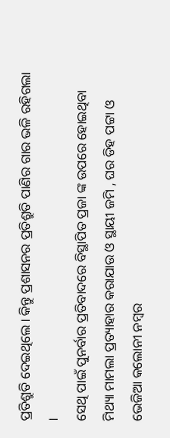ପ୍ରତିଶ୍ରୁତି ଦେଇଥିଲେ । କିନ୍ତୁ ପ୍ରଶାସନର ପ୍ରତିଶ୍ରୁତି ପାଣିର ଗାର ଭଳି ରହିଗଲା ।
ସେଥି ପାଇଁ ପୁନର୍ବାର ପ୍ରତିବାଦରେ ବିସ୍ଥାପିତ ପ୍ରଜା ଙ୍କ ଉପରେ ହୋଇଥିବା ମିଥ୍ୟା ମାମଲା ପ୍ରତ୍ୟାହାର କରାଯାଉ ଓ ସ୍ଥାୟୀ ଜମି , ଘର ଡିହ ପଟ୍ଟା ଓ ଭେଜିଆ କଲୋନୀ ନମ୍ବର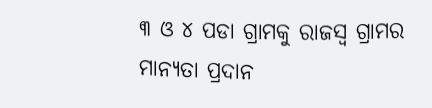୩ ଓ ୪ ପଡା ଗ୍ରାମକୁ ରାଜସ୍ବ ଗ୍ରାମର ମାନ୍ୟତା ପ୍ରଦାନ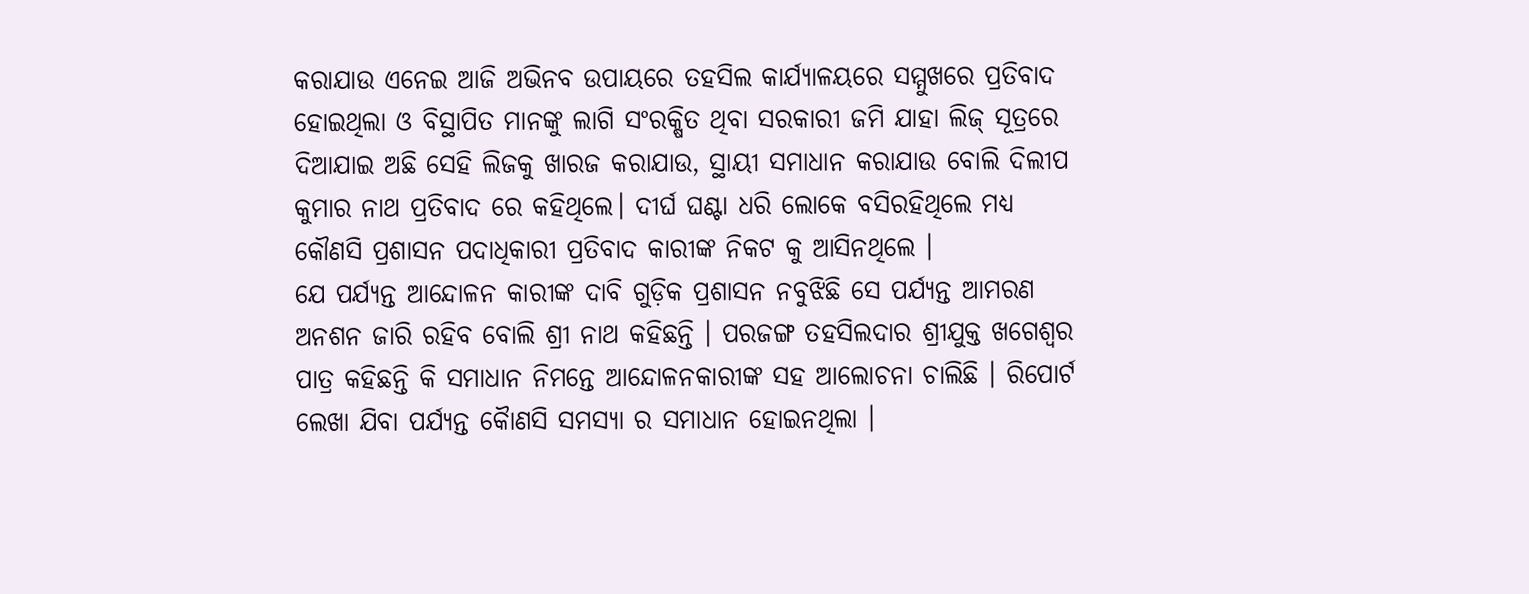କରାଯାଉ ଏନେଇ ଆଜି ଅଭିନବ ଉପାୟରେ ତହସିଲ କାର୍ଯ୍ୟାଳୟରେ ସମ୍ମୁଖରେ ପ୍ରତିବାଦ ହୋଇଥିଲା ଓ ବିସ୍ଥାପିତ ମାନଙ୍କୁ ଲାଗି ସଂରକ୍ଷିତ ଥିବା ସରକାରୀ ଜମି ଯାହା ଲିଜ୍ ସୂତ୍ରରେ ଦିଆଯାଇ ଅଛି ସେହି ଲିଜକୁ ଖାରଜ କରାଯାଉ, ସ୍ଥାୟୀ ସମାଧାନ କରାଯାଉ ବୋଲି ଦିଲୀପ କୁମାର ନାଥ ପ୍ରତିବାଦ ରେ କହିଥିଲେ। ଦୀର୍ଘ ଘଣ୍ଟା ଧରି ଲୋକେ ବସିରହିଥିଲେ ମଧ୍ୟ କୌଣସି ପ୍ରଶାସନ ପଦାଧିକାରୀ ପ୍ରତିବାଦ କାରୀଙ୍କ ନିକଟ କୁ ଆସିନଥିଲେ ।
ଯେ ପର୍ଯ୍ୟନ୍ତ ଆନ୍ଦୋଳନ କାରୀଙ୍କ ଦାବି ଗୁଡ଼ିକ ପ୍ରଶାସନ ନବୁଝିଛି ସେ ପର୍ଯ୍ୟନ୍ତ ଆମରଣ ଅନଶନ ଜାରି ରହିବ ବୋଲି ଶ୍ରୀ ନାଥ କହିଛନ୍ତି । ପରଜଙ୍ଗ ତହସିଲଦାର ଶ୍ରୀଯୁକ୍ତ ଖଗେଶ୍ବର ପାତ୍ର କହିଛନ୍ତି କି ସମାଧାନ ନିମନ୍ତେ ଆନ୍ଦୋଳନକାରୀଙ୍କ ସହ ଆଲୋଚନା ଚାଲିଛି । ରିପୋର୍ଟ ଲେଖା ଯିବା ପର୍ଯ୍ୟନ୍ତ କୈାଣସି ସମସ୍ୟା ର ସମାଧାନ ହୋଇନଥିଲା ।